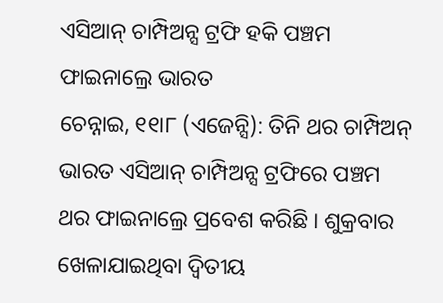ଏସିଆନ୍ ଚାମ୍ପିଅନ୍ସ ଟ୍ରଫି ହକି ପଞ୍ଚମ ଫାଇନାଲ୍ରେ ଭାରତ
ଚେନ୍ନାଇ, ୧୧ା୮ (ଏଜେନ୍ସି): ତିନି ଥର ଚାମ୍ପିଅନ୍ ଭାରତ ଏସିଆନ୍ ଚାମ୍ପିଅନ୍ସ ଟ୍ରଫିରେ ପଞ୍ଚମ ଥର ଫାଇନାଲ୍ରେ ପ୍ରବେଶ କରିଛି । ଶୁକ୍ରବାର ଖେଳାଯାଇଥିବା ଦ୍ୱିତୀୟ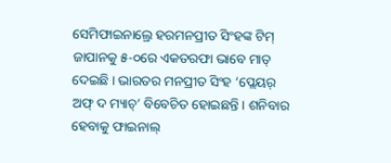ସେମିଫାଇନାଲ୍ରେ ହରମନପ୍ରୀତ ସିଂହଙ୍କ ଟିମ୍ ଜାପାନକୁ ୫-୦ରେ ଏକତରଫା ଭାବେ ମାତ୍ ଦେଇଛି । ଭାରତର ମନପ୍ରୀତ ସିଂହ ‘ପ୍ଲେୟର୍ ଅଫ୍ ଦ ମ୍ୟାଚ୍’ ବିବେଚିତ ହୋଇଛନ୍ତି । ଶନିବାର ହେବାକୁ ଫାଇନାଲ୍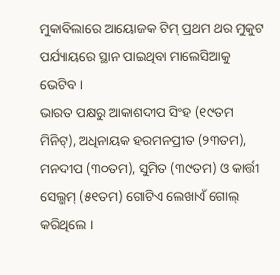ମୁକାବିଲାରେ ଆୟୋଜକ ଟିମ୍ ପ୍ରଥମ ଥର ମୁକୁଟ ପର୍ଯ୍ୟାୟରେ ସ୍ଥାନ ପାଇଥିବା ମାଲେସିଆକୁ ଭେଟିବ ।
ଭାରତ ପକ୍ଷରୁ ଆକାଶଦୀପ ସିଂହ (୧୯ତମ ମିନିଟ୍), ଅଧିନାୟକ ହରମନପ୍ରୀତ (୨୩ତମ), ମନଦୀପ (୩୦ତମ), ସୁମିତ (୩୯ତମ) ଓ କାର୍ତ୍ତୀ ସେଲ୍ଭମ୍ (୫୧ତମ) ଗୋଟିଏ ଲେଖାଏଁ ଗୋଲ୍ କରିଥିଲେ ।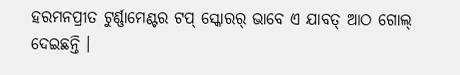ହରମନପ୍ରୀତ ଟୁର୍ଣ୍ଣାମେଣ୍ଟର ଟପ୍ ସ୍କୋରର୍ ଭାବେ ଏ ଯାବତ୍ ଆଠ ଗୋଲ୍ ଦେଇଛନ୍ତି ।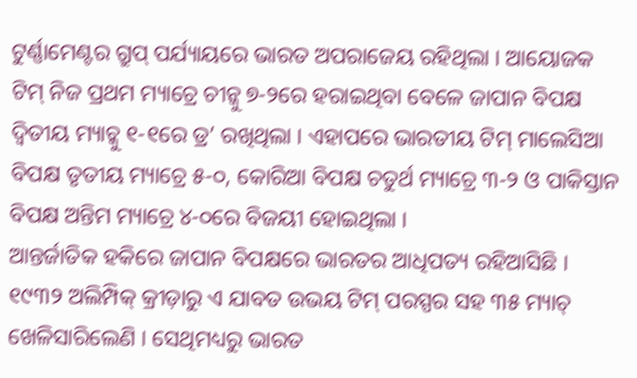ଟୁର୍ଣ୍ଣାମେଣ୍ଟର ଗ୍ରୁପ୍ ପର୍ଯ୍ୟାୟରେ ଭାରତ ଅପରାଜେୟ ରହିଥିଲା । ଆୟୋଜକ ଟିମ୍ ନିଜ ପ୍ରଥମ ମ୍ୟାଚ୍ରେ ଚୀନ୍କୁ ୭-୨ରେ ହରାଇଥିବା ବେଳେ ଜାପାନ ବିପକ୍ଷ ଦ୍ୱିତୀୟ ମ୍ୟାଚ୍କୁ ୧-୧ରେ ଡ୍ର’ ରଖିଥିଲା । ଏହାପରେ ଭାରତୀୟ ଟିମ୍ ମାଲେସିଆ ବିପକ୍ଷ ତୃତୀୟ ମ୍ୟାଚ୍ରେ ୫-୦, କୋରିଆ ବିପକ୍ଷ ଚତୁର୍ଥ ମ୍ୟାଚ୍ରେ ୩-୨ ଓ ପାକିସ୍ତାନ ବିପକ୍ଷ ଅନ୍ତିମ ମ୍ୟାଚ୍ରେ ୪-୦ରେ ବିଜୟୀ ହୋଇଥିଲା ।
ଆନ୍ତର୍ଜାତିକ ହକିରେ ଜାପାନ ବିପକ୍ଷରେ ଭାରତର ଆଧିପତ୍ୟ ରହିଆସିଛି । ୧୯୩୨ ଅଲିମ୍ପିକ୍ କ୍ରୀଡ଼ାରୁ ଏ ଯାବତ ଉଭୟ ଟିମ୍ ପରସ୍ପର ସହ ୩୫ ମ୍ୟାଚ୍ ଖେଳିସାରିଲେଣି । ସେଥିମଧ୍ୟରୁ ଭାରତ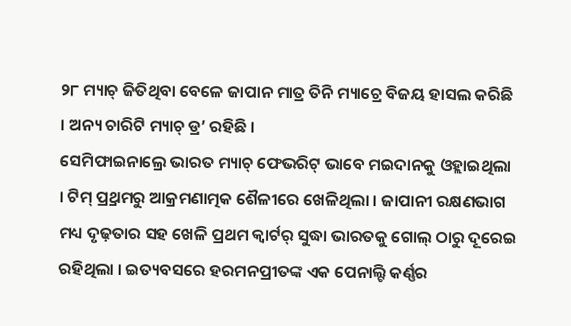୨୮ ମ୍ୟାଚ୍ ଜିତିଥିବା ବେଳେ ଜାପାନ ମାତ୍ର ତିନି ମ୍ୟାଚ୍ରେ ବିଜୟ ହାସଲ କରିଛି । ଅନ୍ୟ ଚାରିଟି ମ୍ୟାଚ୍ ଡ୍ର’ ରହିଛି ।
ସେମିଫାଇନାଲ୍ରେ ଭାରତ ମ୍ୟାଚ୍ ଫେଭରିଟ୍ ଭାବେ ମଇଦାନକୁ ଓହ୍ଲାଇଥିଲା । ଟିମ୍ ପ୍ର୍ରଥମରୁ ଆକ୍ରମଣାତ୍ମକ ଶୈଳୀରେ ଖେଳିଥିଲା । ଜାପାନୀ ରକ୍ଷଣଭାଗ ମଧ୍ୟ ଦୃଢ଼ତାର ସହ ଖେଳି ପ୍ରଥମ କ୍ୱାର୍ଟର୍ ସୁଦ୍ଧା ଭାରତକୁ ଗୋଲ୍ ଠାରୁ ଦୂରେଇ ରହିଥିଲା । ଇତ୍ୟବସରେ ହରମନପ୍ରୀତଙ୍କ ଏକ ପେନାଲ୍ଟି କର୍ଣ୍ଣର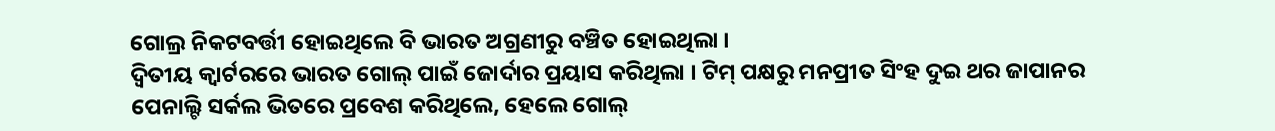ଗୋଲ୍ର ନିକଟବର୍ତ୍ତୀ ହୋଇଥିଲେ ବି ଭାରତ ଅଗ୍ରଣୀରୁ ବଞ୍ଚିତ ହୋଇଥିଲା ।
ଦ୍ୱିତୀୟ କ୍ୱାର୍ଟରରେ ଭାରତ ଗୋଲ୍ ପାଇଁ ଜୋର୍ଦାର ପ୍ରୟାସ କରିଥିଲା । ଟିମ୍ ପକ୍ଷରୁ ମନପ୍ରୀତ ସିଂହ ଦୁଇ ଥର ଜାପାନର ପେନାଲ୍ଟି ସର୍କଲ ଭିତରେ ପ୍ରବେଶ କରିଥିଲେ, ହେଲେ ଗୋଲ୍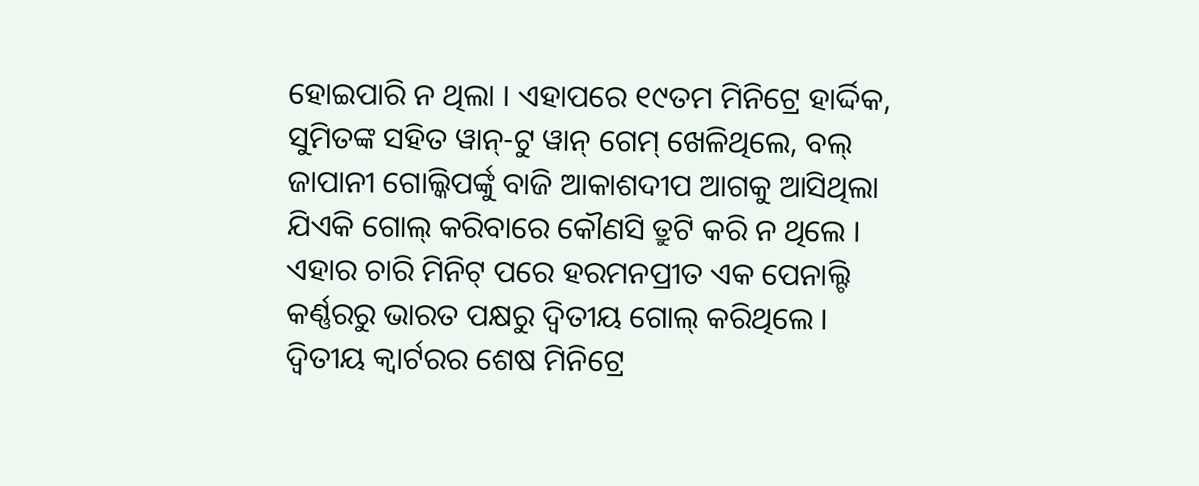ହୋଇପାରି ନ ଥିଲା । ଏହାପରେ ୧୯ତମ ମିନିଟ୍ରେ ହାର୍ଦ୍ଦିକ, ସୁମିତଙ୍କ ସହିତ ୱାନ୍-ଟୁ ୱାନ୍ ଗେମ୍ ଖେଳିଥିଲେ, ବଲ୍ ଜାପାନୀ ଗୋଲ୍କିପର୍ଙ୍କୁ ବାଜି ଆକାଶଦୀପ ଆଗକୁ ଆସିଥିଲା ଯିଏକି ଗୋଲ୍ କରିବାରେ କୌଣସି ତ୍ରୁଟି କରି ନ ଥିଲେ ।
ଏହାର ଚାରି ମିନିଟ୍ ପରେ ହରମନପ୍ରୀତ ଏକ ପେନାଲ୍ଟି କର୍ଣ୍ଣରରୁ ଭାରତ ପକ୍ଷରୁ ଦ୍ୱିତୀୟ ଗୋଲ୍ କରିଥିଲେ । ଦ୍ୱିତୀୟ କ୍ୱାର୍ଟରର ଶେଷ ମିନିଟ୍ରେ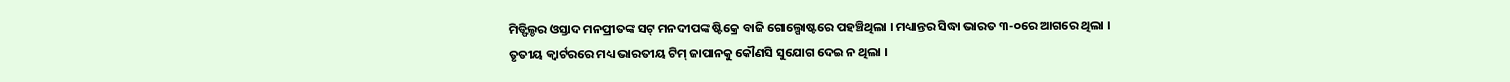ମିଡ୍ଫିଲ୍ଡର ଓସ୍ତାଦ ମନପ୍ରୀତଙ୍କ ସଟ୍ ମନଦୀପଙ୍କ ଷ୍ଟିକ୍ରେ ବାଜି ଗୋଲ୍ପୋଷ୍ଟରେ ପହଞ୍ଚିଥିଲା । ମଧ୍ୟାନ୍ତର ସିଦ୍ଧା ଭାରତ ୩-୦ରେ ଆଗରେ ଥିଲା ।
ତୃତୀୟ କ୍ୱାର୍ଟରରେ ମଧ୍ୟ ଭାରତୀୟ ଟିମ୍ ଜାପାନକୁ କୌଣସି ସୁଯୋଗ ଦେଇ ନ ଥିଲା ।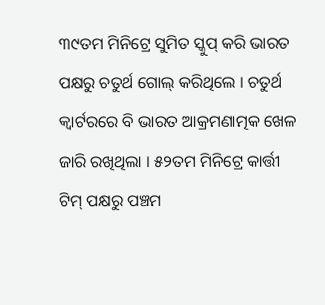୩୯ତମ ମିନିଟ୍ରେ ସୁମିତ ସ୍କୁପ୍ କରି ଭାରତ ପକ୍ଷରୁ ଚତୁର୍ଥ ଗୋଲ୍ କରିଥିଲେ । ଚତୁର୍ଥ କ୍ୱାର୍ଟରରେ ବି ଭାରତ ଆକ୍ରମଣାତ୍ମକ ଖେଳ ଜାରି ରଖିଥିଲା । ୫୨ତମ ମିନିଟ୍ରେ କାର୍ତ୍ତୀ ଟିମ୍ ପକ୍ଷରୁ ପଞ୍ଚମ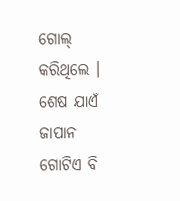ଗୋଲ୍ କରିଥିଲେ । ଶେଷ ଯାଏଁ ଜାପାନ ଗୋଟିଏ ବି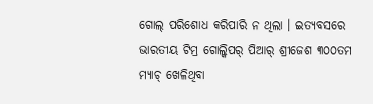ଗୋଲ୍ ପରିଶୋଧ କରିପାରି ନ ଥିଲା । ଇତ୍ୟବସରେ ଭାରତୀୟ ଟିମ୍ର ଗୋଲ୍କିପର୍ ପିଆର୍ ଶ୍ରୀଜେଶ ୩୦୦ତମ ମ୍ୟାଚ୍ ଖେଳିଥିବା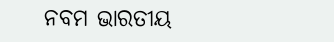ନବମ ଭାରତୀୟ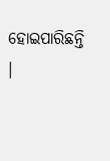ହୋଇପାରିଛନ୍ତି ।